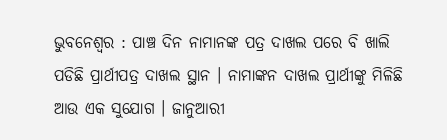ଭୁବନେଶ୍ବର : ପାଞ୍ଚ ଦିନ ନାମାନଙ୍କ ପତ୍ର ଦାଖଲ ପରେ ବି ଖାଲି ପଡିଛି ପ୍ରାର୍ଥୀପତ୍ର ଦାଖଲ ସ୍ଥାନ । ନାମାଙ୍କନ ଦାଖଲ ପ୍ରାର୍ଥୀଙ୍କୁ ମିଳିଛି ଆଉ ଏକ ସୁଯୋଗ । ଜାନୁଆରୀ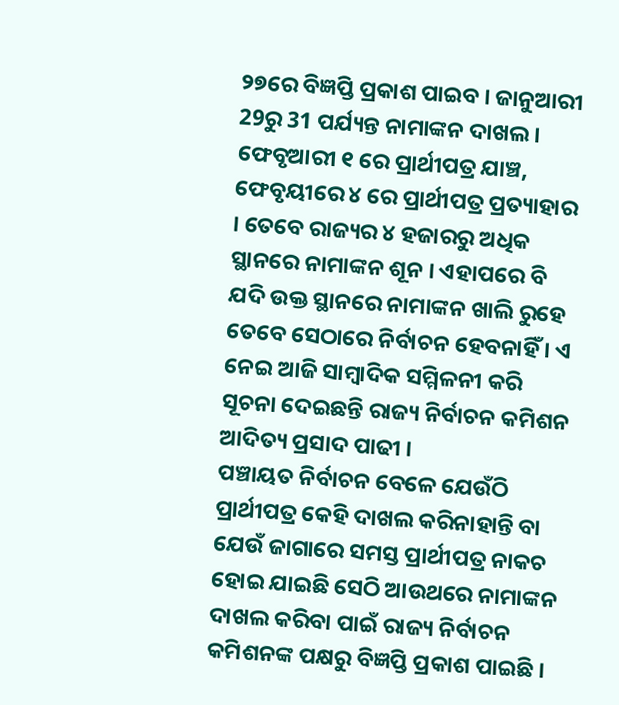୨୭ରେ ବିଜ୍ଞପ୍ତି ପ୍ରକାଶ ପାଇବ । ଜାନୁଆରୀ 29ରୁ 31 ପର୍ଯ୍ୟନ୍ତ ନାମାଙ୍କନ ଦାଖଲ। ଫେବୃଆରୀ ୧ ରେ ପ୍ରାର୍ଥୀପତ୍ର ଯାଞ୍ଚ, ଫେବୃୟୀରେ ୪ ରେ ପ୍ରାର୍ଥୀପତ୍ର ପ୍ରତ୍ୟାହାର । ତେବେ ରାଜ୍ୟର ୪ ହଜାରରୁ ଅଧିକ ସ୍ଥାନରେ ନାମାଙ୍କନ ଶୂନ । ଏହାପରେ ବି ଯଦି ଉକ୍ତ ସ୍ଥାନରେ ନାମାଙ୍କନ ଖାଲି ରୁହେ ତେବେ ସେଠାରେ ନିର୍ବାଚନ ହେବନାହିଁ । ଏ ନେଇ ଆଜି ସାମ୍ବାଦିକ ସମ୍ମିଳନୀ କରି ସୂଚନା ଦେଇଛନ୍ତି ରାଜ୍ୟ ନିର୍ବାଚନ କମିଶନ ଆଦିତ୍ୟ ପ୍ରସାଦ ପାଢୀ ।
ପଞ୍ଚାୟତ ନିର୍ବାଚନ ବେଳେ ଯେଉଁଠି ପ୍ରାର୍ଥୀପତ୍ର କେହି ଦାଖଲ କରିନାହାନ୍ତି ବା ଯେଉଁ ଜାଗାରେ ସମସ୍ତ ପ୍ରାର୍ଥୀପତ୍ର ନାକଚ ହୋଇ ଯାଇଛି ସେଠି ଆଉଥରେ ନାମାଙ୍କନ ଦାଖଲ କରିବା ପାଇଁ ରାଜ୍ୟ ନିର୍ବାଚନ କମିଶନଙ୍କ ପକ୍ଷରୁ ବିଜ୍ଞପ୍ତି ପ୍ରକାଶ ପାଇଛି ।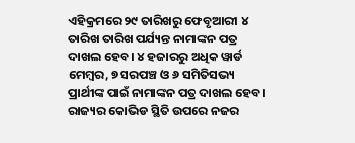ଏହିକ୍ରମରେ ୨୯ ତାରିଖରୁ ଫେବୃଆରୀ ୪ ତାରିଖ ତାରିଖ ପର୍ଯ୍ୟନ୍ତ ନାମାଙ୍କନ ପତ୍ର ଦାଖଲ ହେବ। ୪ ହଜାରରୁ ଅଧିକ ୱାର୍ଡ ମେମ୍ବର, ୭ ସରପଞ୍ଚ ଓ ୬ ସମିତିସଭ୍ୟ ପ୍ରାର୍ଥୀଙ୍କ ପାଇଁ ନାମାଙ୍କନ ପତ୍ର ଦାଖଲ ହେବ। ରାଜ୍ୟର କୋଭିଡ ସ୍ଥିତି ଉପରେ ନଜର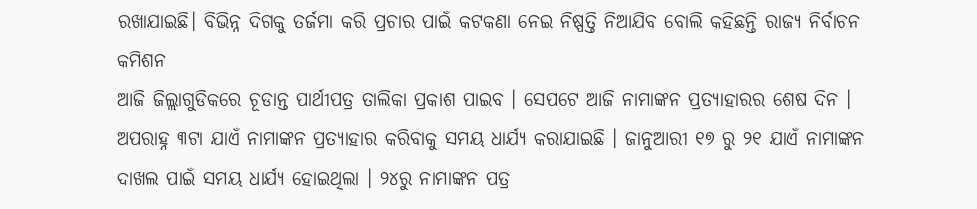ରଖାଯାଇଛି। ବିଭିନ୍ନ ଦିଗକୁ ତର୍ଜମା କରି ପ୍ରଚାର ପାଇଁ କଟକଣା ନେଇ ନିଷ୍ପତ୍ତି ନିଆଯିବ ବୋଲି କହିଛନ୍ତି ରାଜ୍ୟ ନିର୍ବାଚନ କମିଶନ
ଆଜି ଜିଲ୍ଲାଗୁଡିକରେ ଚୂଡାନ୍ତ ପାର୍ଥୀପତ୍ର ତାଲିକା ପ୍ରକାଶ ପାଇବ । ସେପଟେ ଆଜି ନାମାଙ୍କନ ପ୍ରତ୍ୟାହାରର ଶେଷ ଦିନ । ଅପରାହ୍ନ ୩ଟା ଯାଏଁ ନାମାଙ୍କନ ପ୍ରତ୍ୟାହାର କରିବାକୁ ସମୟ ଧାର୍ଯ୍ୟ କରାଯାଇଛି । ଜାନୁଆରୀ ୧୭ ରୁ ୨୧ ଯାଏଁ ନାମାଙ୍କନ ଦାଖଲ ପାଇଁ ସମୟ ଧାର୍ଯ୍ୟ ହୋଇଥିଲା । ୨୪ରୁ ନାମାଙ୍କନ ପତ୍ର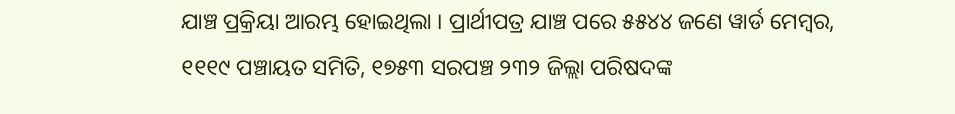ଯାଞ୍ଚ ପ୍ରକ୍ରିୟା ଆରମ୍ଭ ହୋଇଥିଲା । ପ୍ରାର୍ଥୀପତ୍ର ଯାଞ୍ଚ ପରେ ୫୫୪୪ ଜଣେ ୱାର୍ଡ ମେମ୍ବର, ୧୧୧୯ ପଞ୍ଚାୟତ ସମିତି, ୧୭୫୩ ସରପଞ୍ଚ ୨୩୨ ଜିଲ୍ଲା ପରିଷଦଙ୍କ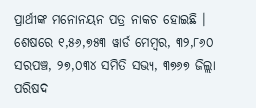ପ୍ରାର୍ଥୀଙ୍କ ମନୋନୟନ ପତ୍ର ନାକଚ ହୋଇଛି । ଶେଷରେ ୧,୫୬,୭୫୩ ୱାର୍ଡ ମେମ୍ବର, ୩୨,୮୬୦ ସରପଞ୍ଚ, ୨୭,୦୩୪ ସମିତି ସଭ୍ୟ, ୩୭୬୭ ଜିଲ୍ଲା ପରିଷଦ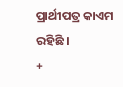ପ୍ରାର୍ଥୀପତ୍ର କାଏମ ରହିଛି ।
+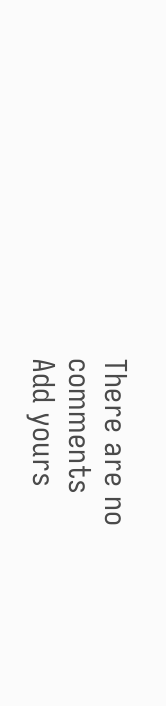There are no comments
Add yours